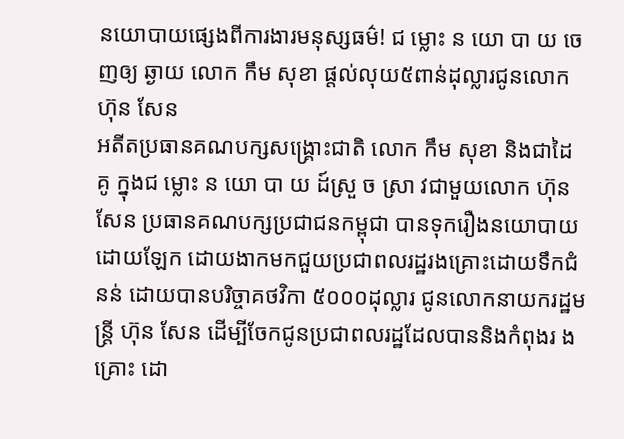នយោបាយផ្សេងពីការងារមនុស្សធម៌! ជ ម្លោះ ន យោ បា យ ចេញឲ្យ ឆ្ងាយ លោក កឹម សុខា ផ្តល់លុយ៥ពាន់ដុល្លារជូនលោក ហ៊ុន សែន
អតីតប្រធានគណបក្សសង្គ្រោះជាតិ លោក កឹម សុខា និងជាដៃ គូ ក្នុងជ ម្លោះ ន យោ បា យ ដ៍ស្រួ ច ស្រា វជាមួយលោក ហ៊ុន សែន ប្រធានគណបក្សប្រជាជនកម្ពុជា បានទុករឿងនយោបាយដោយឡែក ដោយងាកមកជួយប្រជាពលរដ្ឋរងគ្រោះដោយទឹកជំនន់ ដោយបានបរិច្ចាគថវិកា ៥០០០ដុល្លារ ជូនលោកនាយករដ្ឋមន្ត្រី ហ៊ុន សែន ដើម្បីចែកជូនប្រជាពលរដ្ឋដែលបាននិងកំពុងរ ង គ្រោះ ដោ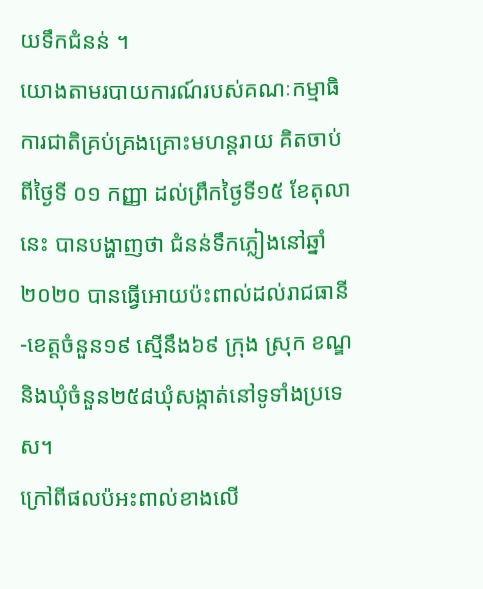យទឹកជំនន់ ។
យោងតាមរបាយការណ៍របស់គណៈកម្មាធិការជាតិគ្រប់គ្រងគ្រោះមហន្តរាយ គិតចាប់ពីថ្ងៃទី ០១ កញ្ញា ដល់ព្រឹកថ្ងៃទី១៥ ខែតុលានេះ បានបង្ហាញថា ជំនន់ទឹកភ្លៀងនៅឆ្នាំ២០២០ បានធ្វើអោយប៉ះពាល់ដល់រាជធានី-ខេត្តចំនួន១៩ ស្មើនឹង៦៩ ក្រុង ស្រុក ខណ្ឌ និងឃុំចំនួន២៥៨ឃុំសង្កាត់នៅទូទាំងប្រទេស។
ក្រៅពីផលប៉អះពាល់ខាងលើ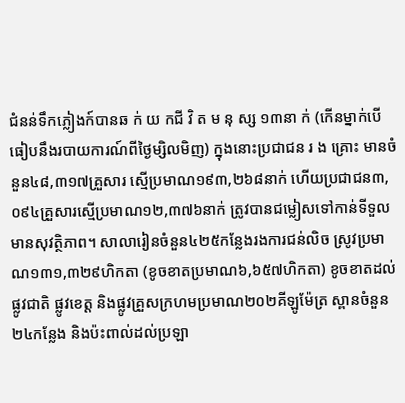ជំនន់ទឹកភ្លៀងក៍បានឆ ក់ យ កជី វិ ត ម នុ ស្ស ១៣នា ក់ (កើនម្នាក់បើធៀបនឹងរបាយការណ៍ពីថ្ងៃម្សិលមិញ) ក្នុងនោះប្រជាជន រ ង គ្រោះ មានចំនួន៤៨,៣១៧គ្រួសារ ស្មើប្រមាណ១៩៣,២៦៨នាក់ ហើយប្រជាជន៣,០៩៤គ្រួសារស្មើប្រមាណ១២,៣៧៦នាក់ ត្រូវបានជម្លៀសទៅកាន់ទីទួលមានសុវត្ថិភាព។ សាលារៀនចំនួន៤២៥កន្លែងរងការជន់លិច ស្រូវប្រមាណ១៣១,៣២៩ហិកតា (ខូចខាតប្រមាណ៦,៦៥៧ហិកតា) ខូចខាតដល់ផ្លូវជាតិ ផ្លូវខេត្ត និងផ្លូវគ្រួសក្រហមប្រមាណ២០២គីឡូម៉ែត្រ ស្ពានចំនួន២៤កន្លែង និងប៉ះពាល់ដល់ប្រឡា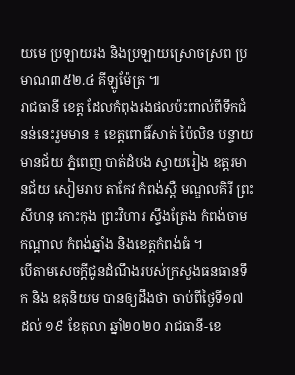យមេ ប្រឡាយរង និងប្រឡាយស្រោចស្រព ប្រមាណ៣៥២.៤ គីឡូម៉ែត្រ ៕
រាជធានី ខេត្ត ដែលកំពុងរងផលប៉ះពាល់ពីទឹកជំនន់នេះរួមមាន ៖ ខេត្តពោធិ៍សាត់ ប៉ៃលិន បន្ទាយមានជ័យ ភ្នំពេញ បាត់ដំបង ស្វាយរៀង ឧត្តរមានជ័យ សៀមរាប តាកែវ កំពង់ស្ពឺ មណ្ឌលគិរី ព្រះសីហនុ កោះកុង ព្រះវិហារ ស្ទឹងត្រែង កំពង់ចាម កណ្តាល កំពង់ឆ្នាំង និងខេត្តកំពង់ធំ ។
បើតាមសេចក្តីជូនដំណឹងរបស់ក្រសួងធនធានទឹក និង ឧតុនិយម បានឲ្យដឹងថា ចាប់ពីថ្ងៃទី១៧ ដល់ ១៩ ខែតុលា ឆ្នាំ២០២០ រាជធានី-ខេ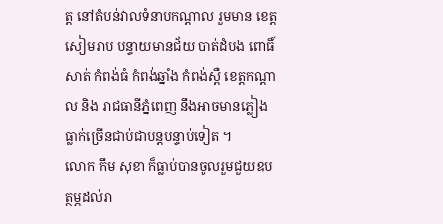ត្ត នៅតំបន់វាលទំនាបកណ្ដាល រួមមាន ខេត្តសៀមរាប បន្ទាយមានជ័យ បាត់ដំបង ពោធិ៍សាត់ កំពង់ធំ កំពង់ឆ្នាំង កំពង់ស្ពឺ ខេត្តកណ្ដាល និង រាជធានីភ្នំពេញ នឹងអាចមានភ្លៀងធ្លាក់ច្រើនជាប់ជាបន្តបន្ទាប់ទៀត ។
លោក កឹម សុខា ក៏ធ្លាប់បានចូលរួមជួយឧបត្ថម្ភដល់រា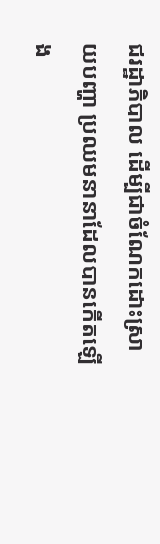ជរដ្ឋាភិបាល ដើម្បីជាចំណែកដោះស្រាយបញ្ហា ប្រឈមនានាដែលបានកើតឡើង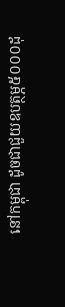នៅកម្ពុជា ដូចជាជួយឧបត្ថម្ភ៥០០០ដុ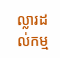ល្លារដល់កម្ម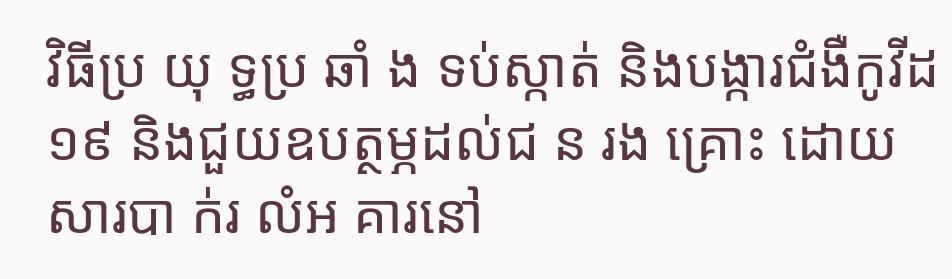វិធីប្រ យុ ទ្ធប្រ ឆាំ ង ទប់ស្កាត់ និងបង្ការជំងឺកូវីដ១៩ និងជួយឧបត្ថម្ភដល់ជ ន រង គ្រោះ ដោយសារបា ក់រ លំអ គារនៅ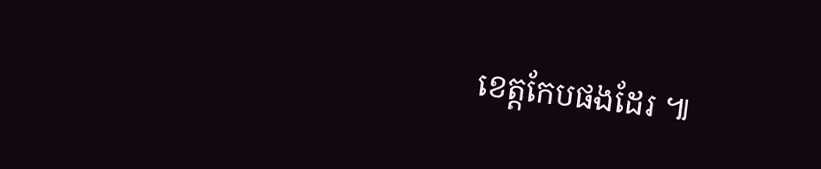ខេត្តកែបផងដែរ ៕